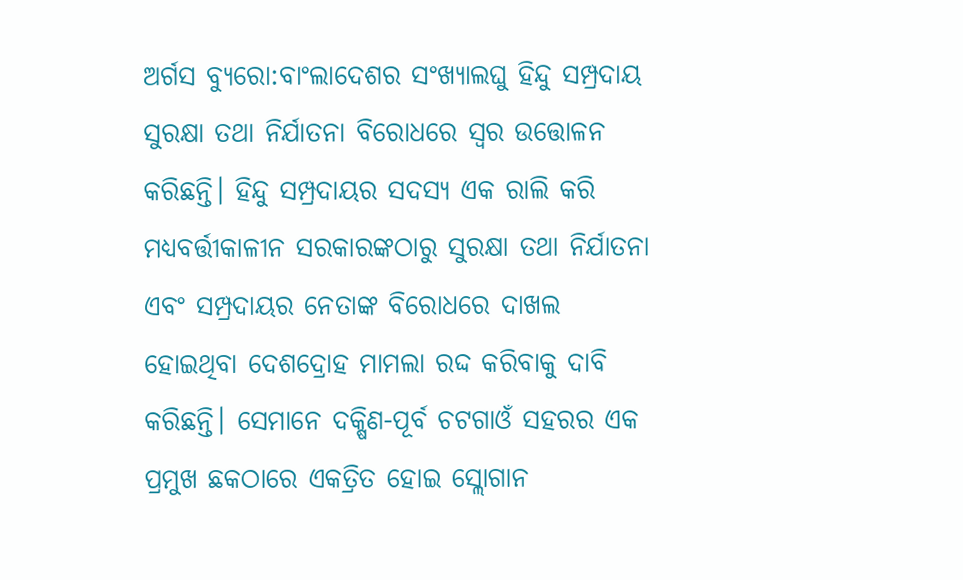ଅର୍ଗସ ବ୍ୟୁରୋ:ବାଂଲାଦେଶର ସଂଖ୍ୟାଲଘୁ ହିନ୍ଦୁ ସମ୍ପ୍ରଦାୟ ସୁରକ୍ଷା ତଥା ନିର୍ଯାତନା ବିରୋଧରେ ସ୍ବର ଉତ୍ତୋଳନ କରିଛନ୍ତି। ହିନ୍ଦୁ ସମ୍ପ୍ରଦାୟର ସଦସ୍ୟ ଏକ ରାଲି କରି ମଧ୍ୟବର୍ତ୍ତୀକାଳୀନ ସରକାରଙ୍କଠାରୁ ସୁରକ୍ଷା ତଥା ନିର୍ଯାତନା ଏବଂ ସମ୍ପ୍ରଦାୟର ନେତାଙ୍କ ବିରୋଧରେ ଦାଖଲ ହୋଇଥିବା ଦେଶଦ୍ରୋହ ମାମଲା ରଦ୍ଦ କରିବାକୁ ଦାବି କରିଛନ୍ତି। ସେମାନେ ଦକ୍ଷିଣ-ପୂର୍ବ ଚଟଗାଓଁ ସହରର ଏକ ପ୍ରମୁଖ ଛକଠାରେ ଏକତ୍ରିତ ହୋଇ ସ୍ଲୋଗାନ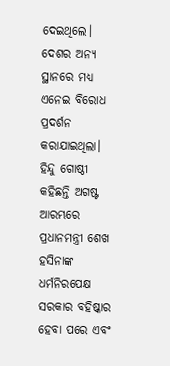ଦେଇଥିଲେ। ଦେଶର ଅନ୍ୟ ସ୍ଥାନରେ ମଧ୍ୟ ଏନେଇ ବିରୋଧ ପ୍ରଦର୍ଶନ କରାଯାଇଥିଲା। ହିନ୍ଦୁ ଗୋଷ୍ଠୀ କହିଛନ୍ତି ଅଗଷ୍ଟ ଆରମ୍ଭରେ ପ୍ରଧାନମନ୍ତ୍ରୀ ଶେଖ ହସିନାଙ୍କ ଧର୍ମନିରପେକ୍ଷ ସରକାର ବହିଷ୍କାର ହେବା ପରେ ଏବଂ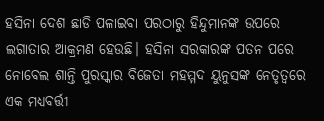ହସିନା ଦେଶ ଛାଡି ପଳାଇବା ପରଠାରୁ ହିନ୍ଦୁମାନଙ୍କ ଉପରେ ଲଗାତାର ଆକ୍ରମଣ ହେଉଛି। ହସିନା ସରକାରଙ୍କ ପତନ ପରେ ନୋବେଲ ଶାନ୍ତି ପୁରସ୍କାର ବିଜେତା ମହମ୍ମଦ ୟୁନୁସଙ୍କ ନେତୃତ୍ବରେ ଏକ ମଧ୍ୟବର୍ତ୍ତୀ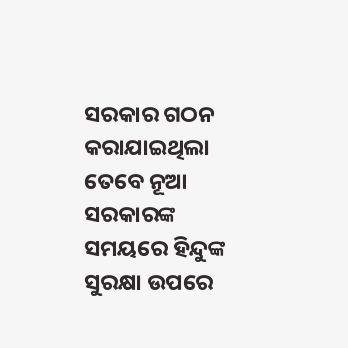ସରକାର ଗଠନ କରାଯାଇଥିଲା ତେବେ ନୂଆ ସରକାରଙ୍କ ସମୟରେ ହିନ୍ଦୁଙ୍କ ସୁରକ୍ଷା ଉପରେ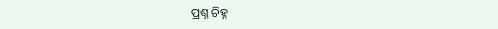ପ୍ରଶ୍ନ ଚିହ୍ନ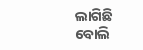ଲାଗିଛି ବୋଲି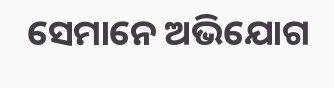ସେମାନେ ଅଭିଯୋଗ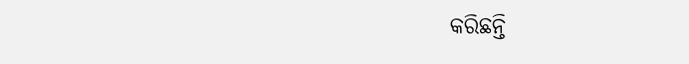କରିଛନ୍ତି